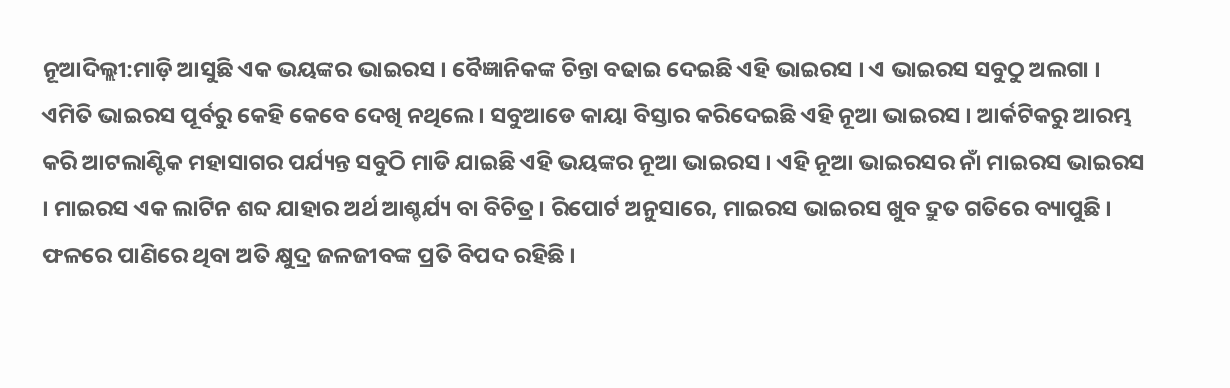ନୂଆଦିଲ୍ଲୀ:ମାଡ଼ି ଆସୁଛି ଏକ ଭୟଙ୍କର ଭାଇରସ । ବୈଜ୍ଞାନିକଙ୍କ ଚିନ୍ତା ବଢାଇ ଦେଇଛି ଏହି ଭାଇରସ । ଏ ଭାଇରସ ସବୁଠୁ ଅଲଗା । ଏମିତି ଭାଇରସ ପୂର୍ବରୁ କେହି କେବେ ଦେଖି ନଥିଲେ । ସବୁଆଡେ କାୟା ବିସ୍ତାର କରିଦେଇଛି ଏହି ନୂଆ ଭାଇରସ । ଆର୍କଟିକରୁ ଆରମ୍ଭ କରି ଆଟଲାଣ୍ଟିକ ମହାସାଗର ପର୍ଯ୍ୟନ୍ତ ସବୁଠି ମାଡି ଯାଇଛି ଏହି ଭୟଙ୍କର ନୂଆ ଭାଇରସ । ଏହି ନୂଆ ଭାଇରସର ନାଁ ମାଇରସ ଭାଇରସ । ମାଇରସ ଏକ ଲାଟିନ ଶବ୍ଦ ଯାହାର ଅର୍ଥ ଆଶ୍ଚର୍ଯ୍ୟ ବା ବିଚିତ୍ର । ରିପୋର୍ଟ ଅନୁସାରେ, ମାଇରସ ଭାଇରସ ଖୁବ ଦ୍ରୁତ ଗତିରେ ବ୍ୟାପୁଛି । ଫଳରେ ପାଣିରେ ଥିବା ଅତି କ୍ଷୁଦ୍ର ଜଳଜୀବଙ୍କ ପ୍ରତି ବିପଦ ରହିଛି ।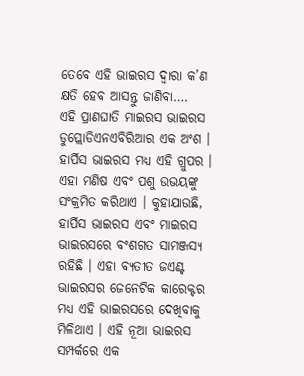ତେବେ ଏହି ଭାଇରସ ଦ୍ୱାରା କ’ଣ କ୍ଷତି ହେବ ଆସନ୍ତୁ ଜାଣିବା….
ଏହି ପ୍ରାଣଘାତି ମାଇରସ ଭାଇରସ ଡୁପ୍ଲୋଡିଏନଏବିରିଆର ଏକ ଅଂଶ । ହାର୍ପିସ ଭାଇରସ ମଧ୍ୟ ଏହି ଗ୍ରୁପର । ଏହା ମଣିଷ ଏବଂ ପଶୁ ଉଭୟଙ୍କୁ ସଂକ୍ରମିତ କରିଥାଏ । କୁହାଯାଉଛି, ହାର୍ପିସ ଭାଇରସ ଏବଂ ମାଇରସ ଭାଇରସରେ ବଂଶଗତ ସାମଞ୍ଜସ୍ୟ ରହିଛି । ଏହା ବ୍ୟତୀତ ଜଏଣ୍ଟ ଭାଇରସର ଜେନେଟିକ କାରେକ୍ଟର ମଧ୍ୟ ଏହି ଭାଇରସରେ ଦେଖିବାକୁ ମିଳିଥାଏ । ଏହି ନୂଆ ଭାଇରସ ସମ୍ପର୍କରେ ଏକ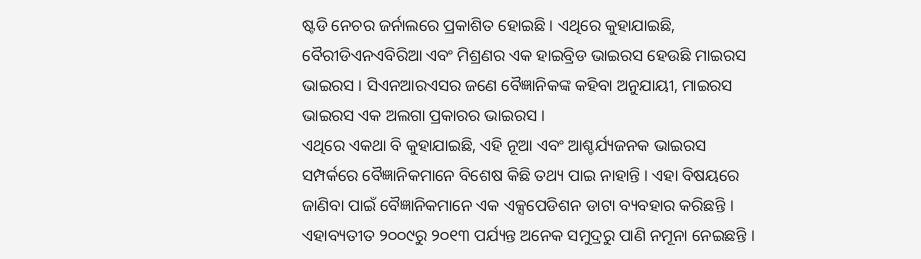ଷ୍ଟଡି ନେଚର ଜର୍ନାଲରେ ପ୍ରକାଶିତ ହୋଇଛି । ଏଥିରେ କୁହାଯାଇଛି, ବୈରୀଡିଏନଏବିରିଆ ଏବଂ ମିଶ୍ରଣର ଏକ ହାଇବ୍ରିଡ ଭାଇରସ ହେଉଛି ମାଇରସ ଭାଇରସ । ସିଏନଆରଏସର ଜଣେ ବୈଜ୍ଞାନିକଙ୍କ କହିବା ଅନୁଯାୟୀ, ମାଇରସ ଭାଇରସ ଏକ ଅଲଗା ପ୍ରକାରର ଭାଇରସ ।
ଏଥିରେ ଏକଥା ବି କୁହାଯାଇଛି, ଏହି ନୂଆ ଏବଂ ଆଶ୍ଚର୍ଯ୍ୟଜନକ ଭାଇରସ ସମ୍ପର୍କରେ ବୈଜ୍ଞାନିକମାନେ ବିଶେଷ କିଛି ତଥ୍ୟ ପାଇ ନାହାନ୍ତି । ଏହା ବିଷୟରେ ଜାଣିବା ପାଇଁ ବୈଜ୍ଞାନିକମାନେ ଏକ ଏକ୍ସପେଡିଶନ ଡାଟା ବ୍ୟବହାର କରିଛନ୍ତି । ଏହାବ୍ୟତୀତ ୨୦୦୯ରୁ ୨୦୧୩ ପର୍ଯ୍ୟନ୍ତ ଅନେକ ସମୁଦ୍ରରୁ ପାଣି ନମୂନା ନେଇଛନ୍ତି ।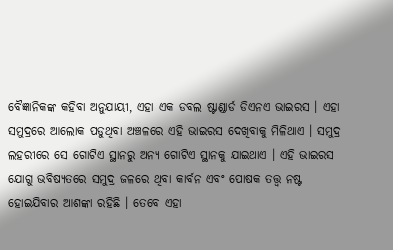ବୈଜ୍ଞାନିକଙ୍କ କହିବା ଅନୁଯାୟୀ, ଏହା ଏକ ଡବଲ ଷ୍ଟାଣ୍ଡାର୍ଡ ଡିଏନଏ ଭାଇରସ । ଏହା ସମୁଦ୍ରରେ ଆଲୋକ ପଡୁଥିବା ଅଞ୍ଚଳରେ ଏହି ଭାଇରସ ଦେଖିବାକୁ ମିଳିଥାଏ । ସମୁଦ୍ର ଲହରୀରେ ସେ ଗୋଟିଏ ସ୍ଥାନରୁ ଅନ୍ୟ ଗୋଟିଏ ସ୍ଥାନକୁ ଯାଇଥାଏ । ଏହି ଭାଇରସ ଯୋଗୁ ଭବିଷ୍ୟତରେ ସମୁଦ୍ର ଜଳରେ ଥିବା କାର୍ବନ ଏବଂ ପୋଷକ ତତ୍ତ୍ୱ ନଷ୍ଟ ହୋଇଯିବାର ଆଶଙ୍କା ରହିଛି । ତେବେ ଏହା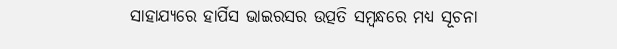ସାହାଯ୍ୟରେ ହାର୍ପିସ ଭାଇରସର ଉତ୍ପତି ସମ୍ବନ୍ଧରେ ମଧ୍ୟ ସୂଚନା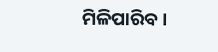ମିଳିପାରିବ ।